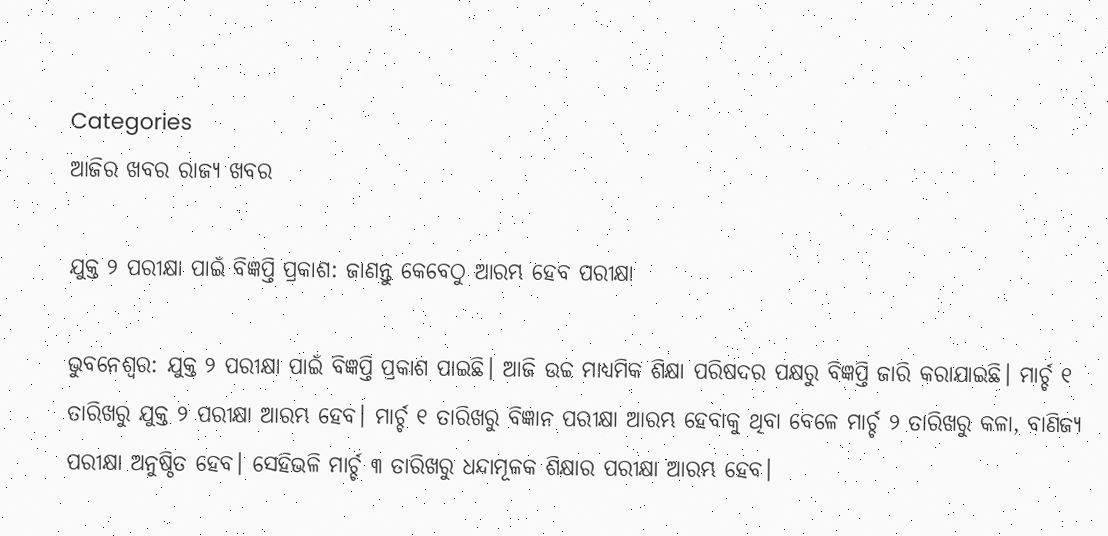Categories
ଆଜିର ଖବର ରାଜ୍ୟ ଖବର

ଯୁକ୍ତ ୨ ପରୀକ୍ଷା ପାଇଁ ବିଜ୍ଞପ୍ତି ପ୍ରକାଶ: ଜାଣନ୍ତୁ କେବେଠୁ ଆରମ୍ଭ ହେବ ପରୀକ୍ଷା

ଭୁବନେଶ୍ୱର: ଯୁକ୍ତ ୨ ପରୀକ୍ଷା ପାଇଁ ବିଜ୍ଞପ୍ତି ପ୍ରକାଶ ପାଇଛି। ଆଜି ଉଚ୍ଚ ମାଧ୍ୟମିକ ଶିକ୍ଷା ପରିଷଦର ପକ୍ଷରୁ ବିଜ୍ଞପ୍ତି ଜାରି କରାଯାଇଛି। ମାର୍ଚ୍ଚ ୧ ତାରିଖରୁ ଯୁକ୍ତ ୨ ପରୀକ୍ଷା ଆରମ୍ଭ ହେବ। ମାର୍ଚ୍ଚ ୧ ତାରିଖରୁ ବିଜ୍ଞାନ ପରୀକ୍ଷା ଆରମ୍ଭ ହେବାକୁ ଥିବା ବେଳେ ମାର୍ଚ୍ଚ ୨ ତାରିଖରୁ କଳା, ବାଣିଜ୍ୟ ପରୀକ୍ଷା ଅନୁଷ୍ଠିତ ହେବ। ସେହିଭଳି ମାର୍ଚ୍ଚ ୩ ତାରିଖରୁ ଧନ୍ଦାମୂଳକ ଶିକ୍ଷାର ପରୀକ୍ଷା ଆରମ୍ଭ ହେବ।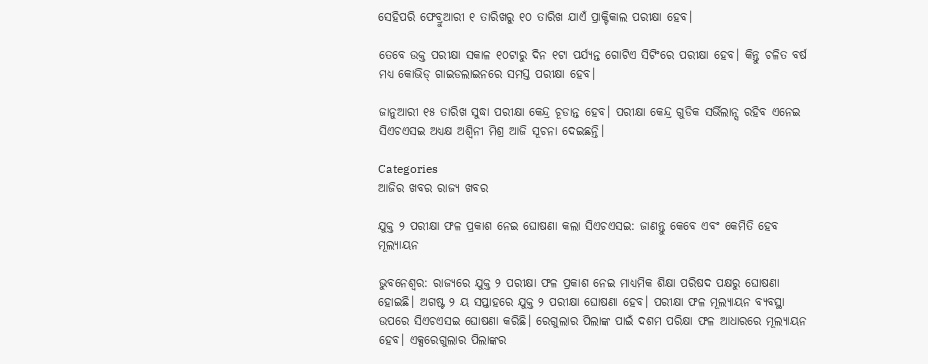ସେହିପରି ଫେବ୍ରୁଆରୀ ୧ ତାରିଖରୁ ୧୦ ତାରିଖ ଯାଏଁ ପ୍ରାକ୍ଟିକାଲ ପରୀକ୍ଷା ହେବ।

ତେବେ ଉକ୍ତ ପରୀକ୍ଷା ସକାଳ ୧୦ଟାରୁ ଦିନ ୧ଟା ପର୍ଯ୍ୟନ୍ତ ଗୋଟିଏ ସିଟିଂରେ ପରୀକ୍ଷା ହେବ। କିନ୍ତୁ ଚଳିତ ବର୍ଷ ମଧ୍ୟ କୋଭିଡ୍ ଗାଇଡଲାଇନରେ ସମସ୍ତ ପରୀକ୍ଷା ହେବ।

ଜାନୁଆରୀ ୧୫ ତାରିଖ ସୁଦ୍ଧା ପରୀକ୍ଷା କେନ୍ଦ୍ର ଚୂଡାନ୍ତ ହେବ। ପରୀକ୍ଷା କେନ୍ଦ୍ର ଗୁଡିକ ସର୍ଭିଲାନ୍ସ ରହିବ ଏନେଇ ସିଏଚଏସଇ ଅଧ୍ୟକ୍ଷ ଅଶ୍ୱିନୀ ମିଶ୍ର ଆଜି ସୂଚନା ଦେଇଛନ୍ତି।

Categories
ଆଜିର ଖବର ରାଜ୍ୟ ଖବର

ଯୁକ୍ତ ୨ ପରୀକ୍ଷା ଫଳ ପ୍ରକାଶ ନେଇ ଘୋଷଣା କଲା ସିଏଚଏସଇ: ଜାଣନ୍ତୁ କେବେ ଏବଂ କେମିତି ହେବ ମୂଲ୍ୟାୟନ

ଭୁବନେଶ୍ବର: ରାଜ୍ୟରେ ଯୁକ୍ତ ୨ ପରୀକ୍ଷା ଫଳ ପ୍ରକାଶ ନେଇ ମାଧ୍ୟମିକ ଶିକ୍ଷା ପରିଷଦ ପକ୍ଷରୁ ଘୋଷଣା ହୋଇଛି। ଅଗଷ୍ଟ ୨ ୟ ସପ୍ତାହରେ ଯୁକ୍ତ ୨ ପରୀକ୍ଷା ଘୋଷଣା ହେବ। ପରୀକ୍ଷା ଫଳ ମୂଲ୍ୟାୟନ ବ୍ୟବସ୍ଥା ଉପରେ ସିଏଚଏସଇ ଘୋଷଣା କରିଛି। ରେଗୁଲାର ପିଲାଙ୍କ ପାଇଁ ଦଶମ ପରିକ୍ଷା ଫଳ ଆଧାରରେ ମୂଲ୍ୟାୟନ ହେବ। ଏକ୍ସରେଗୁଲାର ପିଲାଙ୍କର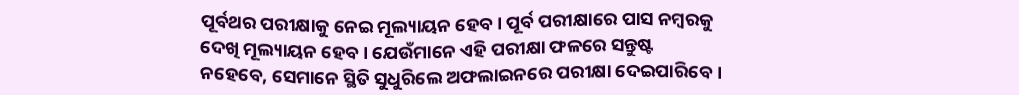ପୂର୍ବଥର ପରୀକ୍ଷାକୁ ନେଇ ମୂଲ୍ୟାୟନ ହେବ। ପୂର୍ବ ପରୀକ୍ଷାରେ ପାସ ନମ୍ବରକୁ ଦେଖି ମୂଲ୍ୟାୟନ ହେବ। ଯେଉଁମାନେ ଏହି ପରୀକ୍ଷା ଫଳରେ ସନ୍ତୁଷ୍ଟ ନହେବେ, ସେମାନେ ସ୍ଥିତି ସୁଧୁରିଲେ ଅଫଲାଇନରେ ପରୀକ୍ଷା ଦେଇପାରିବେ।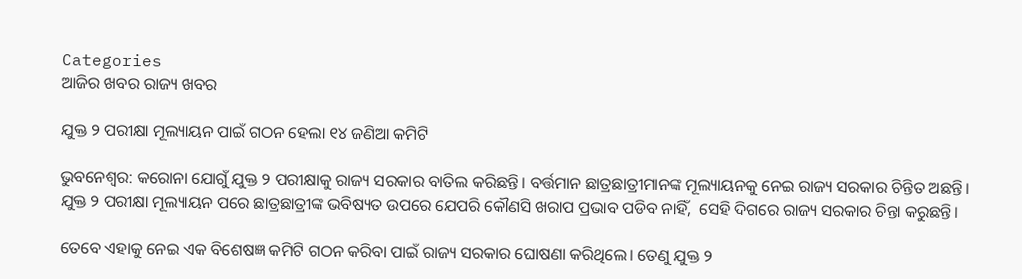Categories
ଆଜିର ଖବର ରାଜ୍ୟ ଖବର

ଯୁକ୍ତ ୨ ପରୀକ୍ଷା ମୂଲ୍ୟାୟନ ପାଇଁ ଗଠନ ହେଲା ୧୪ ଜଣିଆ କମିଟି

ଭୁବନେଶ୍ବର: କରୋନା ଯୋଗୁଁ ଯୁକ୍ତ ୨ ପରୀକ୍ଷାକୁ ରାଜ୍ୟ ସରକାର ବାତିଲ କରିଛନ୍ତି। ବର୍ତ୍ତମାନ ଛାତ୍ରଛାତ୍ରୀମାନଙ୍କ ମୂଲ୍ୟାୟନକୁ ନେଇ ରାଜ୍ୟ ସରକାର ଚିନ୍ତିତ ଅଛନ୍ତି। ଯୁକ୍ତ ୨ ପରୀକ୍ଷା ମୂଲ୍ୟାୟନ ପରେ ଛାତ୍ରଛାତ୍ରୀଙ୍କ ଭବିଷ୍ୟତ ଉପରେ ଯେପରି କୌଣସି ଖରାପ ପ୍ରଭାବ ପଡିବ ନାହିଁ,  ସେହି ଦିଗରେ ରାଜ୍ୟ ସରକାର ଚିନ୍ତା କରୁଛନ୍ତି।

ତେବେ ଏହାକୁ ନେଇ ଏକ ବିଶେଷଜ୍ଞ କମିଟି ଗଠନ କରିବା ପାଇଁ ରାଜ୍ୟ ସରକାର ଘୋଷଣା କରିଥିଲେ। ତେଣୁ ଯୁକ୍ତ ୨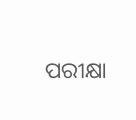ପରୀକ୍ଷା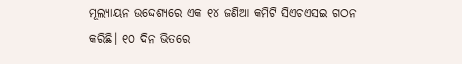ମୂଲ୍ୟାୟନ ଉଦ୍ଦେଶ୍ୟରେ ଏକ ୧୪ ଜଣିଆ କମିଟି ସିଏଚଏସଇ ଗଠନ କରିଛି। ୧୦ ଦିନ ଭିତରେ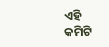ଏହି କମିଟି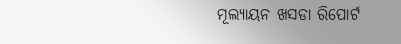ମୂଲ୍ୟାୟନ ଖସଡା ରିପୋର୍ଟ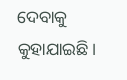ଦେବାକୁ କୁହାଯାଇଛି।